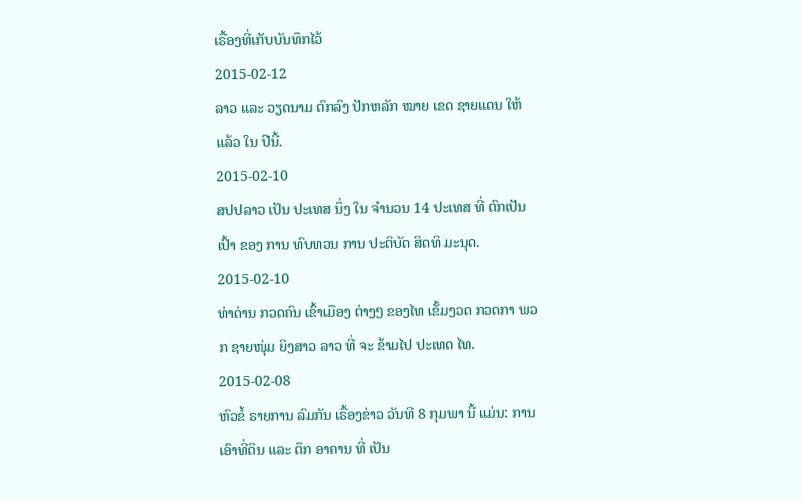ເຣື້ອງທີ່ເກັບບັນທຶກໄວ້
2015-02-12
ລາວ ແລະ ວຽດນາມ ຕົກລົງ ປັກຫລັກ ໝາຍ ເຂດ ຊາຍແດນ ໃຫ້ ແລ້ວ ໃນ ປີນີ້.
2015-02-10
ສປປລາວ ເປັນ ປະເທສ ນຶ່ງ ໃນ ຈໍານວນ 14 ປະເທສ ທີ່ ຕົກເປັນ ເປົ້າ ຂອງ ການ ທົບທວນ ການ ປະຕິບັດ ສິດທິ ມະນຸດ.
2015-02-10
ທ່າດ່ານ ກວດຄົນ ເຂົ້າເມືອງ ຕ່າງໆ ຂອງໄທ ເຂັ້ມງວດ ກວດກາ ພວກ ຊາຍໜຸ່ມ ຍິງສາວ ລາວ ທີ່ ຈະ ຂ້າມໄປ ປະເທດ ໄທ.
2015-02-08
ຫົວຂໍ້ ຣາຍການ ລົມກັນ ເຣື້ອງຂ່າວ ວັນທີ 8 ກຸມພາ ນີ້ ແມ່ນ: ການ ເອົາທີ່ດິນ ແລະ ຕຶກ ອາຄານ ທີ່ ເປັນ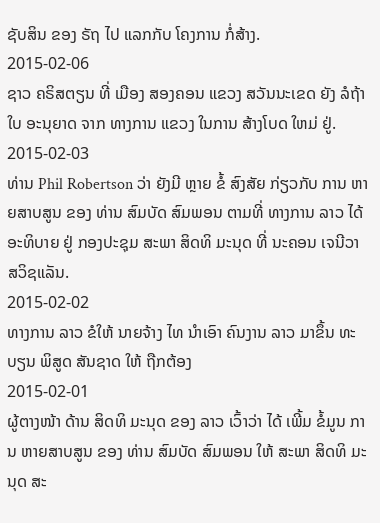ຊັບສິນ ຂອງ ຣັຖ ໄປ ແລກກັບ ໂຄງການ ກໍ່ສ້າງ.
2015-02-06
ຊາວ ຄຣິສຕຽນ ທີ່ ເມືອງ ສອງຄອນ ແຂວງ ສວັນນະເຂດ ຍັງ ລໍຖ້າ ໃບ ອະນຸຍາດ ຈາກ ທາງການ ແຂວງ ໃນການ ສ້າງໂບດ ໃຫມ່ ຢູ່.
2015-02-03
ທ່ານ Phil Robertson ວ່າ ຍັງມີ ຫຼາຍ ຂໍ້ ສົງສັຍ ກ່ຽວກັບ ການ ຫາຍສາບສູນ ຂອງ ທ່ານ ສົມບັດ ສົມພອນ ຕາມທີ່ ທາງການ ລາວ ໄດ້ ອະທິບາຍ ຢູ່ ກອງປະຊຸມ ສະພາ ສິດທິ ມະນຸດ ທີ່ ນະຄອນ ເຈນີວາ ສວິຊແລັນ.
2015-02-02
ທາງການ ລາວ ຂໍໃຫ້ ນາຍຈ້າງ ໄທ ນຳເອົາ ຄົນງານ ລາວ ມາຂຶ້ນ ທະບຽນ ພິສູດ ສັນຊາດ ໃຫ້ ຖືກຕ້ອງ
2015-02-01
ຜູ້ຕາງໜ້າ ດ້ານ ສິດທິ ມະນຸດ ຂອງ ລາວ ເວົ້າວ່າ ໄດ້ ເພີ້ມ ຂໍ້ມູນ ການ ຫາຍສາບສູນ ຂອງ ທ່ານ ສົມບັດ ສົມພອນ ໃຫ້ ສະພາ ສິດທິ ມະນຸດ ສະ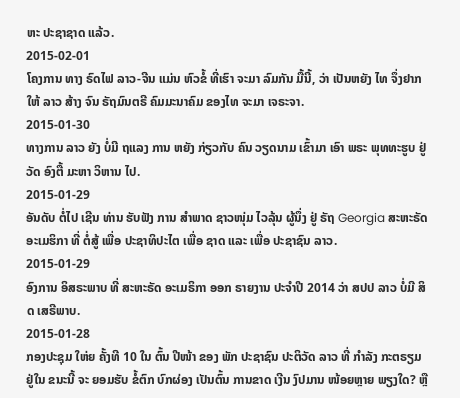ຫະ ປະຊາຊາດ ແລ້ວ.
2015-02-01
ໂຄງການ ທາງ ຣົດໄຟ ລາວ-ຈີນ ແມ່ນ ຫົວຂໍ້ ທີ່ເຮົາ ຈະມາ ລົມກັນ ມື້ນີ້, ວ່າ ເປັນຫຍັງ ໄທ ຈຶ່ງຢາກ ໃຫ້ ລາວ ສ້າງ ຈົນ ຣັຖມົນຕຣີ ຄົມມະນາຄົມ ຂອງໄທ ຈະມາ ເຈຣະຈາ.
2015-01-30
ທາງການ ລາວ ຍັງ ບໍ່ມີ ຖແລງ ການ ຫຍັງ ກ່ຽວກັບ ຄົນ ວຽດນາມ ເຂົ້າມາ ເອົາ ພຣະ ພຸທທະຮູບ ຢູ່ ວັດ ອົງຕື້ ມະຫາ ວິຫານ ໄປ.
2015-01-29
ອັນດັບ ຕໍ່ໄປ ເຊີນ ທ່ານ ຮັບຟັງ ການ ສຳພາດ ຊາວໜຸ່ມ ໄວລຸ້ນ ຜູ້ນຶ່ງ ຢູ່ ຣັຖ Georgia ສະຫະຣັດ ອະເມຮິກາ ທີ່ ຕໍ່ສູ້ ເພື່ອ ປະຊາທິປະໄຕ ເພື່ອ ຊາດ ແລະ ເພື່ອ ປະຊາຊົນ ລາວ.
2015-01-29
ອົງການ ອິສຣະພາບ ທີ່ ສະຫະຣັດ ອະເມຣິກາ ອອກ ຣາຍງານ ປະຈໍາປີ 2014 ວ່າ ສປປ ລາວ ບໍ່ມີ ສິດ ເສຣີພາບ.
2015-01-28
ກອງປະຊຸມ ໃຫ່ຍ ຄັ້ງທີ 10 ໃນ ຕົ້ນ ປີໜ້າ ຂອງ ພັກ ປະຊາຊົນ ປະຕິວັດ ລາວ ທີ່ ກຳລັງ ກະຕຣຽມ ຢູ່ໃນ ຂນະນີ້ ຈະ ຍອມຮັບ ຂໍ້ຕົກ ບົກຜ່ອງ ເປັນຕົ້ນ ການຂາດ ເງີນ ງົປມານ ໜ້ອຍຫຼາຍ ພຽງໃດ? ຫຼື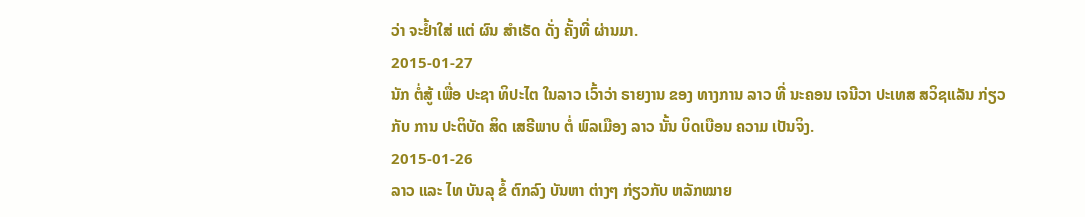ວ່າ ຈະຢໍ້າໃສ່ ແຕ່ ຜົນ ສຳເຣັດ ດັ່ງ ຄັ້ງທີ່ ຜ່ານມາ.
2015-01-27
ນັກ ຕໍ່ສູ້ ເພື່ອ ປະຊາ ທິປະໄຕ ໃນລາວ ເວົ້າວ່າ ຣາຍງານ ຂອງ ທາງການ ລາວ ທີ່ ນະຄອນ ເຈນີວາ ປະເທສ ສວິຊແລັນ ກ່ຽວກັບ ການ ປະຕິບັດ ສິດ ເສຣີພາບ ຕໍ່ ພົລເມືອງ ລາວ ນັ້ນ ບິດເບືອນ ຄວາມ ເປັນຈິງ.
2015-01-26
ລາວ ແລະ ໄທ ບັນລຸ ຂໍ້ ຕົກລົງ ບັນຫາ ຕ່າງໆ ກ່ຽວກັບ ຫລັກໝາຍ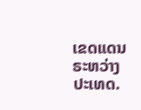ເຂດແດນ ຣະຫວ່າງ ປະເທດ.